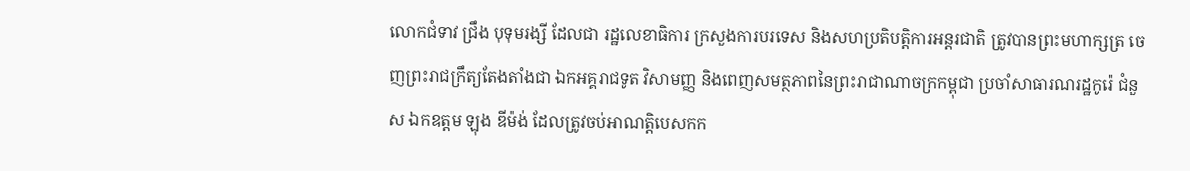លោកជំទាវ ជ្រឹង បុទុមរង្សី ដែលជា រដ្ឋលេខាធិការ ក្រសួងការបរទេស និងសហប្រតិបត្តិការអន្តរជាតិ ត្រូវបានព្រះមហាក្សត្រ ចេញព្រះរាជក្រឹត្យតែងតាំងជា ឯកអគ្គរាជទូត វិសាមញ្ញ និងពេញសមត្ថភាពនៃព្រះរាជាណាចក្រកម្ពុជា ប្រចាំសាធារណរដ្ឋកូរ៉េ ជំនួស ឯកឧត្តម ឡុង ឌីម៉ង់ ដែលត្រូវចប់អាណត្តិបេសកក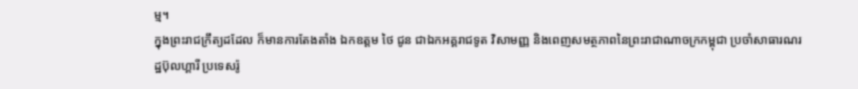ម្ម។
ក្នុងព្រះរាជក្រឹត្យដដែល ក៏មានការតែងតាំង ឯកឧត្តម ថៃ ជូន ជាឯកអគ្គរាជទូត វិសាមញ្ញ និងពេញសមត្ថភាពនៃព្រះរាជាណាចក្រកម្ពុជា ប្រចាំសាធារណរដ្ឋប៊ុលហ្គារី ប្រទេសរ៉ូ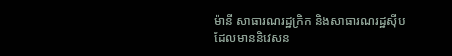ម៉ានី សាធារណរដ្ឋក្រិក និងសាធារណរដ្ឋស៊ីប ដែលមាននិវេសន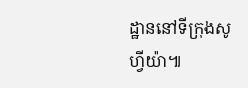ដ្ឋាននៅទីក្រុងសូហ្វីយ៉ា៕